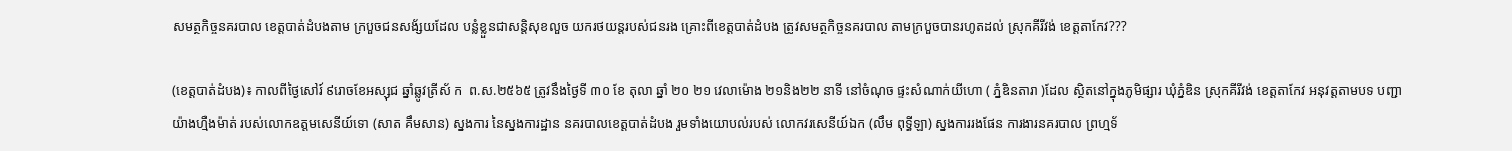សមត្ថកិច្ចនគរបាល ខេត្តបាត់ដំបងតាម ក្របួចជនសង័្សយដែល បន្លំខ្លួនជាសន្តិសុខលួច យករថយន្តរបស់ជនរង គ្រោះពីខេត្តបាត់ដំបង ត្រូវសមត្ថកិច្ចនគរបាល តាមក្របួចបានរហូតដល់ ស្រុកគីរីវង់ ខេត្តតាកែវ???

(ខេត្តបាត់ដំបង)៖ កាលពីថ្ងៃសៅរ៍ ៩រោចខែអស្សុជ ឆ្នាំឆ្លូវត្រីស័ ក  ព.ស.២៥៦៥ ត្រូវនឹងថ្ងៃទី ៣០ ខែ តុលា ឆ្នាំ ២០ ២១ វេលាម៉ោង ២១និង២២ នាទី នៅចំណុច ផ្ទះសំណាក់យីហោ ( ភ្នំឌិនតារា )ដែល ស្ថិតនៅក្នុងភូមិផ្សារ ឃុំភ្នំឌិន ស្រុកគីរីវង់ ខេត្តតាកែវ អនុវត្តតាមបទ បញ្ជាយ៉ាងហ្មឺងម៉ាត់ របស់លោកឧត្ដមសេនីយ៍ទោ (សាត គឹមសាន) ស្នងការ នៃស្នងការដ្ឋាន នគរបាលខេត្តបាត់ដំបង រួមទាំងយោបល់របស់ លោកវរសេនីយ៍ឯក (លឹម ពុទ្ធីឡា) ស្នងការរងផែន ការងារនគរបាល ព្រហ្មទ័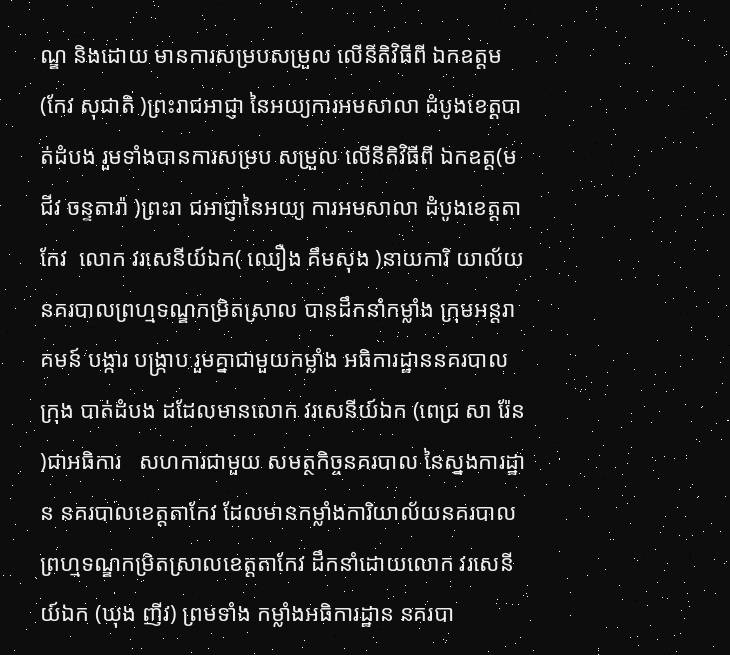ណ្ឌ និងដោយ មានការសម្របសម្រួល លើនីតិវិធីពី ឯកឧត្ដម (កែវ សុជាតិ )ព្រះរាជអាជ្ញា នៃអយ្យការអមសាលា ដំបូងខេត្តបាត់ដំបង រួមទាំងបានការសម្រប សម្រួល លើនីតិវិធីពី ឯកឧត្ដ(ម ជីវ ចន្ទតារ៉ា )ព្រះរា ជអាជ្ញានៃអយ្យ ការអមសាលា ដំបូងខេត្តតាកែវ  លោក វរសេនីយ៍ឯក( ឈឿង គឹមសុង )នាយការិ យាល័យ នគរបាលព្រហ្មទណ្ឌកម្រិតស្រាល បានដឹកនាំកម្លាំង ក្រុមអន្តរាគមន៍ បង្ការ បង្ក្រាប រួមគ្នាជាមួយកម្លាំង អធិការដ្ឋាននគរបាលក្រុង បាត់ដំបង ដដែលមានលោក វរសេនីយ៍ឯក (ពេជ្រ សា រ៉ែន  )ជាអធិការ   សហការជាមួយ សមត្ថកិច្ចនគរបាល នៃស្នងការដ្ឋាន នគរបាលខេត្តតាកែវ ដែលមានកម្លាំងការិយាល័យនគរបាលព្រហ្មទណ្ឌកម្រិតស្រាលខេត្តតាកែវ ដឹកនាំដោយលោក វរសេនីយ៍ឯក (ឃុង ញីវ) ព្រមទាំង កម្លាំងអធិការដ្ឋាន នគរបា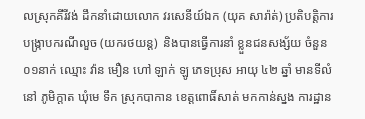លស្រុកគីរីវង់ ដឹកនាំដោយលោក វរសេនីយ៍ឯក (យុគ សារ៉ាត់) ប្រតិបត្តិការ បង្ក្រាបករណីលួច (យករថយន្ត)  និងបានធ្វើការនាំ ខ្លួនជនសង្ស័យ ចំនួន០១នាក់ ឈ្មោះ វ៉ាន មឿន ហៅ ឡាក់ ឡូ ភេទប្រុស អាយុ ៤២ ឆ្នាំ មានទីលំនៅ ភូមិក្តាត ឃុំមេ ទឹក ស្រុកបាកាន ខេត្តពោធិ៍សាត់ មកកាន់ស្នង ការដ្ឋាន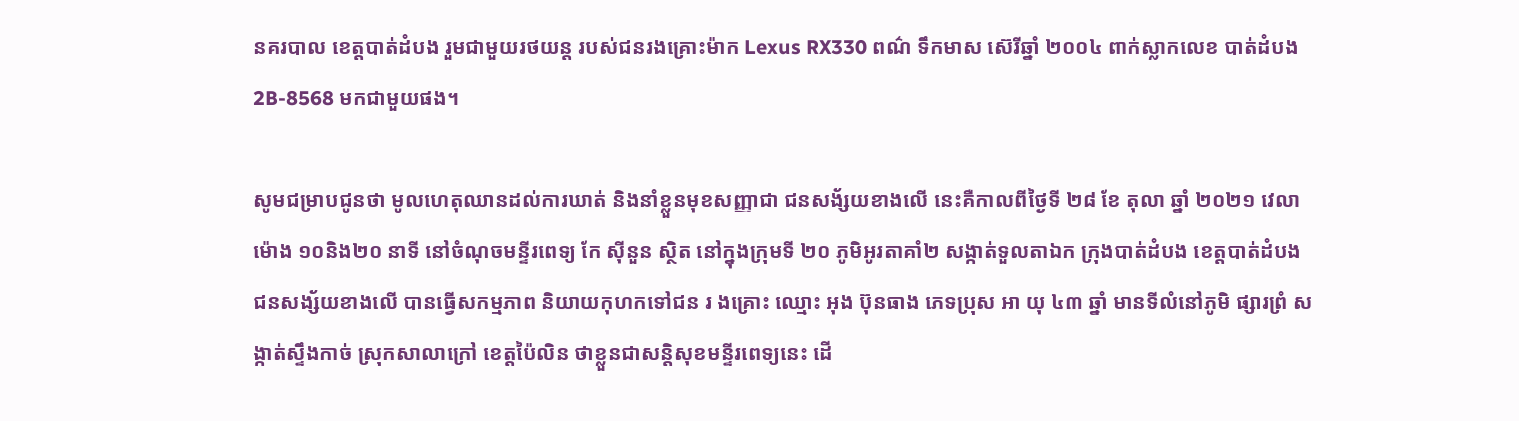នគរបាល ខេត្តបាត់ដំបង រួមជាមួយរថយន្ត របស់ជនរងគ្រោះម៉ាក Lexus RX330 ពណ៌ ទឹកមាស ស៊េរីឆ្នាំ ២០០៤ ពាក់ស្លាកលេខ បាត់ដំបង 2B-8568 មកជាមួយផង។

សូមជម្រាបជូនថា មូលហេតុឈានដល់ការឃាត់ និងនាំខ្លួនមុខសញ្ញាជា ជនសង័្សយខាងលើ នេះគឺកាលពីថ្ងៃទី ២៨ ខែ តុលា ឆ្នាំ ២០២១ វេលាម៉ោង ១០និង២០ នាទី នៅចំណុចមន្ទីរពេទ្យ កែ ស៊ីនួន ស្ថិត នៅក្នុងក្រុមទី ២០ ភូមិអូរតាគាំ២ សង្កាត់ទួលតាឯក ក្រុងបាត់ដំបង ខេត្តបាត់ដំបង ជនសង្ស័យខាងលើ បានធ្វើសកម្មភាព និយាយកុហកទៅជន រ ងគ្រោះ ឈ្មោះ អុង ប៊ុនធាង ភេទប្រុស អា យុ ៤៣ ឆ្នាំ មានទីលំនៅភូមិ ផ្សារព្រំ សង្កាត់ស្ទឹងកាច់ ស្រុកសាលាក្រៅ ខេត្តប៉ៃលិន ថាខ្លួនជាសន្តិសុខមន្ទីរពេទ្យនេះ ដើ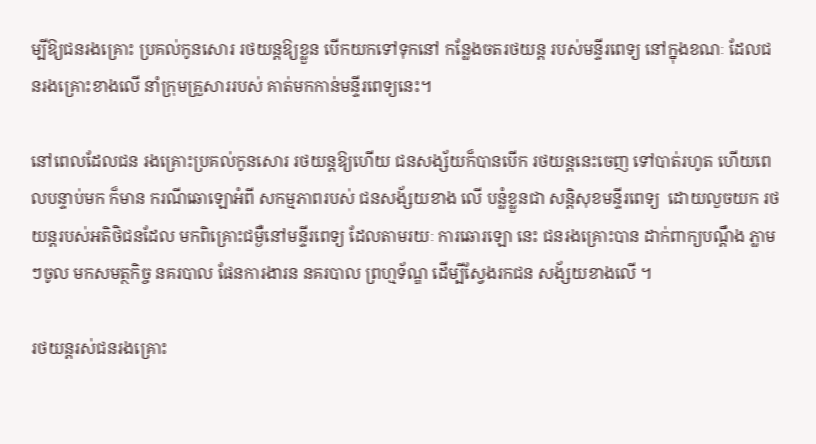ម្បីឱ្យជនរងគ្រោះ ប្រគល់កូនសោរ រថយន្តឱ្យខ្លួន បើកយកទៅទុកនៅ កន្លែងចតរថយន្ត របស់មន្ទីរពេទ្យ នៅក្នុងខណៈ ដែលជនរងគ្រោះខាងលើ នាំក្រុមគ្រួសាររបស់ គាត់មកកាន់មន្ទីរពេទ្យនេះ។

នៅពេលដែលជន រងគ្រោះប្រគល់កូនសោរ រថយន្តឱ្យហើយ ជនសង្ស័យក៏បានបើក រថយន្តនេះចេញ ទៅបាត់រហូត ហើយពេលបន្ទាប់មក ក៏មាន ករណីឆោឡោអំពី សកម្មភាពរបស់ ជនសង័្សយខាង លើ បន្លំខ្លួនជា សន្តិសុខមន្ទីរពេទ្យ  ដោយលួចយក រថយន្តរបស់អតិថិជនដែល មកពិគ្រោះជម្ងឺនៅមន្ទីរពេទ្យ ដែលតាមរយៈ ការឆោរឡោ នេះ ជនរងគ្រោះបាន ដាក់ពាក្យបណ្តឹង ភ្លាមៗចូល មកសមត្ថកិច្ច នគរបាល ផែនការងារន នគរបាល ព្រហ្មទ័ណ្ឌ ដើម្បីស្វែងរកជន សង័្សយខាងលើ ។

រថយន្តរស់ជនរងគ្រោះ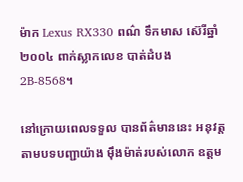ម៉ាក Lexus RX330 ពណ៌ ទឹកមាស ស៊េរីឆ្នាំ ២០០៤ ពាក់ស្លាកលេខ បាត់ដំបង 2B-8568។

នៅក្រោយពេលទទួល បានព័ត៌មាននេះ អនុវត្ត តាមបទបញ្ជាយ៉ាង ម៉ឹងម៉ាត់របស់លោក ឧត្តម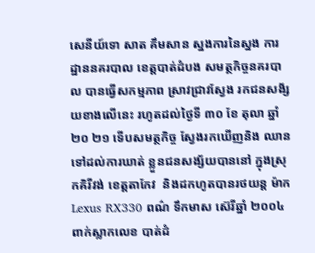សេនីយ៍ទោ សាត គឹមសាន ស្នងការនៃស្នង ការដ្ឋាននគរបាល ខេត្តបាត់ដំបង សមត្ថកិច្ចនគរបាល បានធ្វើសកម្មភាព ស្រាវជ្រាវស្វែង រកជនសង័្សយខាងលើនេះ រហូតដល់ថ្ងៃទី ៣០ ខែ តុលា ឆ្នាំ ២០ ២១ ទើបសមត្ថកិច្ច ស្វែងរកឃើញនិង ឈានទៅដល់ការឃាត់ ខ្លួនជនសង្ស័យបាននៅ ក្នុងស្រុកគិរីវង់ ខេត្តតាកែវ  និងដកហូតបានរថយន្ត ម៉ាក Lexus RX330 ពណ៌ ទឹកមាស ស៊េរីឆ្នាំ ២០០៤ ពាក់ស្លាកលេខ បាត់ដំ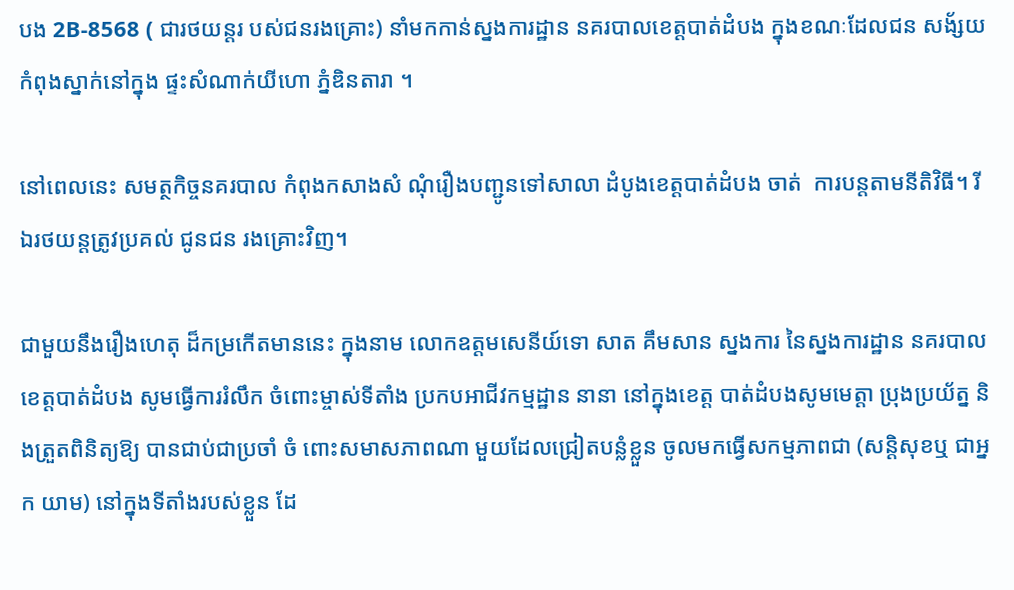បង 2B-8568 ( ជារថយន្តរ បស់ជនរងគ្រោះ) នាំមកកាន់ស្នងការដ្ឋាន នគរបាលខេត្តបាត់ដំបង ក្នុងខណៈដែលជន សង័្សយកំពុងស្នាក់នៅក្នុង ផ្ទះសំណាក់យីហោ ភ្នំឌិនតារា ។

នៅពេលនេះ សមត្ថកិច្ចនគរបាល កំពុងកសាងសំ ណុំរឿងបញ្ជូនទៅសាលា ដំបូងខេត្តបាត់ដំបង ចាត់  ការបន្តតាមនីតិវិធី។ រីឯរថយន្តត្រូវប្រគល់ ជូនជន រងគ្រោះវិញ។

ជាមួយនឹងរឿងហេតុ ដ៏កម្រកើតមាននេះ ក្នុងនាម លោកឧត្តមសេនីយ៍ទោ សាត គឹមសាន ស្នងការ នៃស្នងការដ្ឋាន នគរបាលខេត្តបាត់ដំបង សូមធ្វើការរំលឹក ចំពោះម្ចាស់ទីតាំង ប្រកបអាជីវកម្មដ្ឋាន នានា នៅក្នុងខេត្ត បាត់ដំបងសូមមេត្តា ប្រុងប្រយ័ត្ន និងត្រួតពិនិត្យឱ្យ បានជាប់ជាប្រចាំ ចំ ពោះសមាសភាពណា មួយដែលជ្រៀតបន្លំខ្លួន ចូលមកធ្វើសកម្មភាពជា (សន្តិសុខឬ ជាអ្នក យាម) នៅក្នុងទីតាំងរបស់ខ្លួន ដែ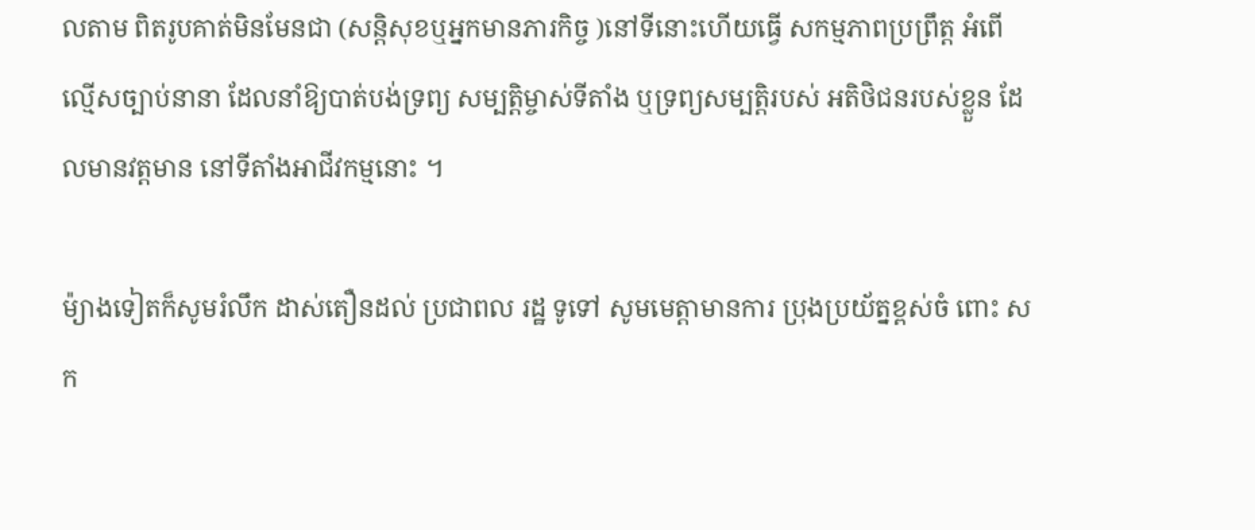លតាម ពិតរូបគាត់មិនមែនជា (សន្តិសុខឬអ្នកមានភារកិច្ច )នៅទីនោះហើយធ្វើ សកម្មភាពប្រព្រឹត្ត អំពើល្មើសច្បាប់នានា ដែលនាំឱ្យបាត់បង់ទ្រព្យ សម្បត្តិម្ចាស់ទីតាំង ឬទ្រព្យសម្បត្តិរបស់ អតិថិជនរបស់ខ្លួន ដែលមានវត្តមាន នៅទីតាំងអាជីវកម្មនោះ ។

ម៉្យាងទៀតក៏សូមរំលឹក ដាស់តឿនដល់ ប្រជាពល រដ្ឋ ទូទៅ សូមមេត្តាមានការ ប្រុងប្រយ័ត្នខ្ពស់ចំ ពោះ សក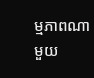ម្មភាពណាមួយ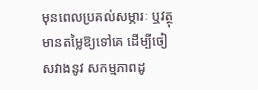មុនពេលប្រគល់សម្ភារៈ ឬវត្ថុមានតម្លៃឱ្យទៅគេ ដើម្បីចៀសវាងនូវ សកម្មភាពដូ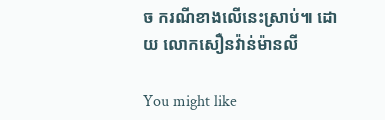ច ករណីខាងលើនេះស្រាប់៕ ដោយ លោកសឿនវ៉ាន់ម៉ានលី

You might like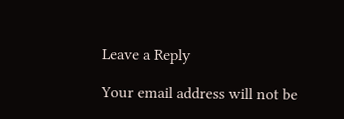Leave a Reply

Your email address will not be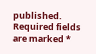published. Required fields are marked *